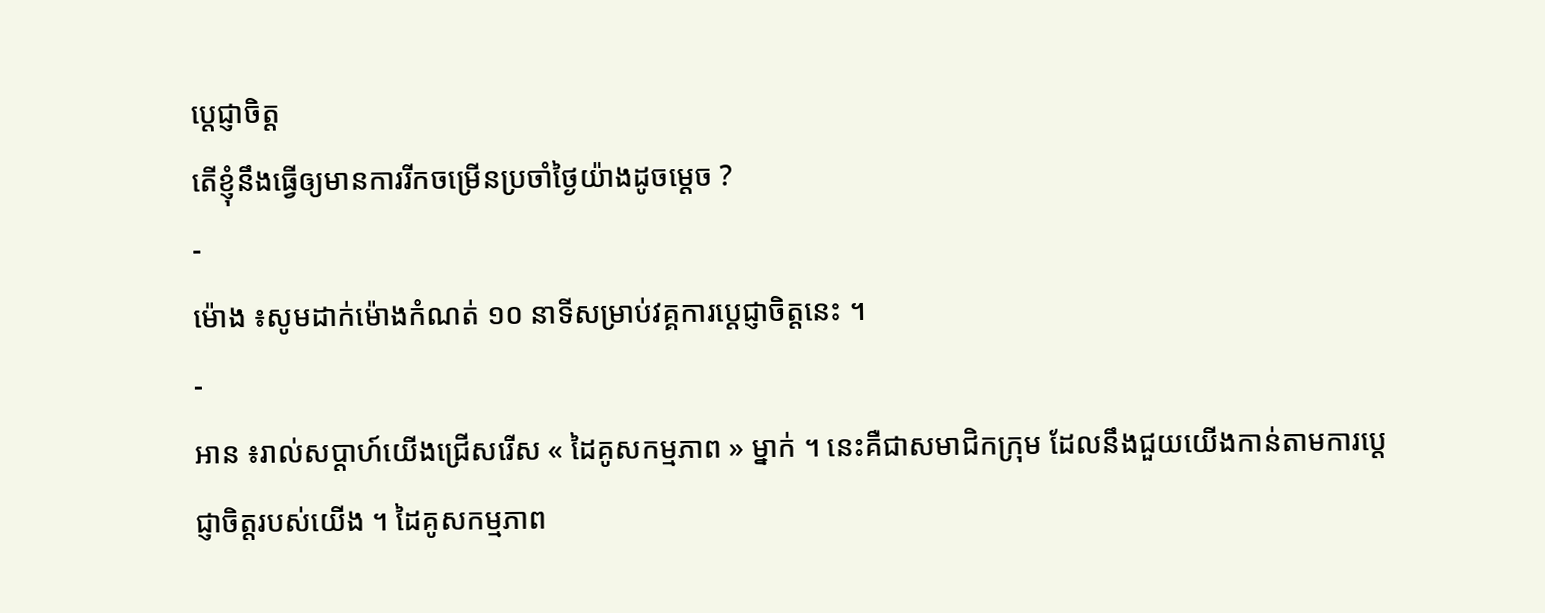ប្តេជ្ញាចិត្ត
តើខ្ញុំនឹងធ្វើឲ្យមានការរីកចម្រើនប្រចាំថ្ងៃយ៉ាងដូចម្ដេច ?
-
ម៉ោង ៖សូមដាក់ម៉ោងកំណត់ ១០ នាទីសម្រាប់វគ្គការប្តេជ្ញាចិត្តនេះ ។
-
អាន ៖រាល់សប្ដាហ៍យើងជ្រើសរើស « ដៃគូសកម្មភាព » ម្នាក់ ។ នេះគឺជាសមាជិកក្រុម ដែលនឹងជួយយើងកាន់តាមការប្តេជ្ញាចិត្តរបស់យើង ។ ដៃគូសកម្មភាព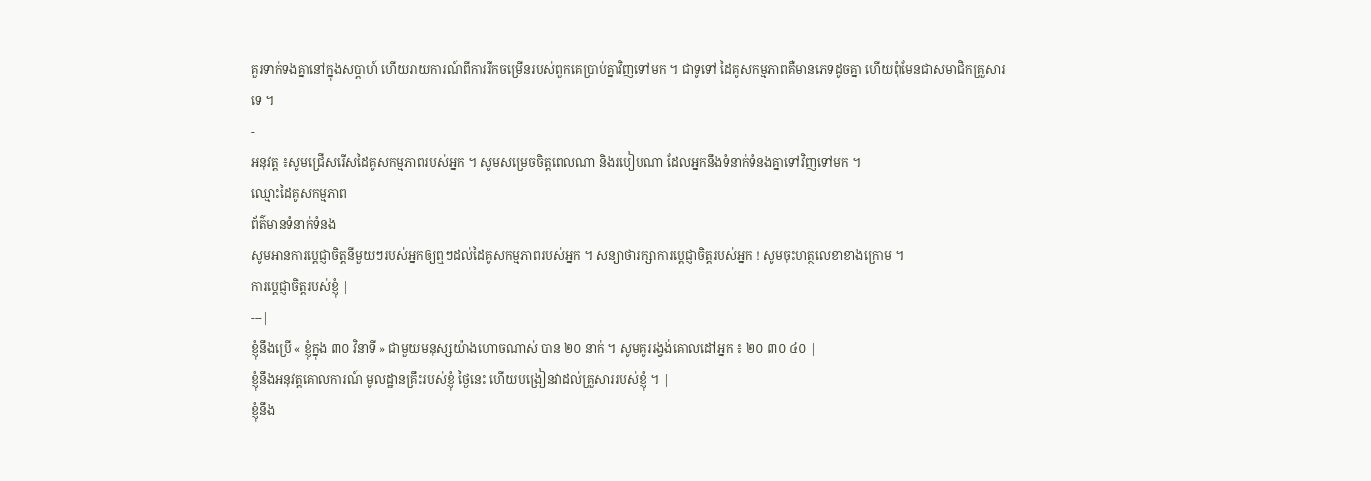គួរទាក់ទងគ្នានៅក្នុងសប្ដាហ៍ ហើយរាយការណ៍ពីការរីកចម្រើនរបស់ពួកគេប្រាប់គ្នាវិញទៅមក ។ ជាទូទៅ ដៃគូសកម្មភាពគឺមានភេទដូចគ្នា ហើយពុំមែនជាសមាជិកគ្រួសារទេ ។
-
អនុវត្ត ៖សូមជ្រើសរើសដៃគូសកម្មភាពរបស់អ្នក ។ សូមសម្រេចចិត្តពេលណា និងរបៀបណា ដែលអ្នកនឹងទំនាក់ទំនងគ្នាទៅវិញទៅមក ។
ឈ្មោះដៃគូសកម្មភាព
ព័ត៌មានទំនាក់ទំនង
សូមអានការប្តេជ្ញាចិត្តនីមួយៗរបស់អ្នកឲ្យឮៗដល់ដៃគូសកម្មភាពរបស់អ្នក ។ សន្យាថារក្សាការប្តេជ្ញាចិត្តរបស់អ្នក ! សូមចុះហត្ថលេខាខាងក្រោម ។
ការប្តេជ្ញាចិត្តរបស់ខ្ញុំ |
---|
ខ្ញុំនឹងប្រើ « ខ្ញុំក្នុង ៣០ វិនាទី » ជាមួយមនុស្សយ៉ាងហោចណាស់ បាន ២០ នាក់ ។ សូមគូររង្វង់គោលដៅអ្នក ៖ ២០ ៣០ ៤០ |
ខ្ញុំនឹងអនុវត្តគោលការណ៍ មូលដ្ឋានគ្រឹះរបស់ខ្ញុំ ថ្ងៃនេះ ហើយបង្រៀនវាដល់គ្រួសាររបស់ខ្ញុំ ។ |
ខ្ញុំនឹង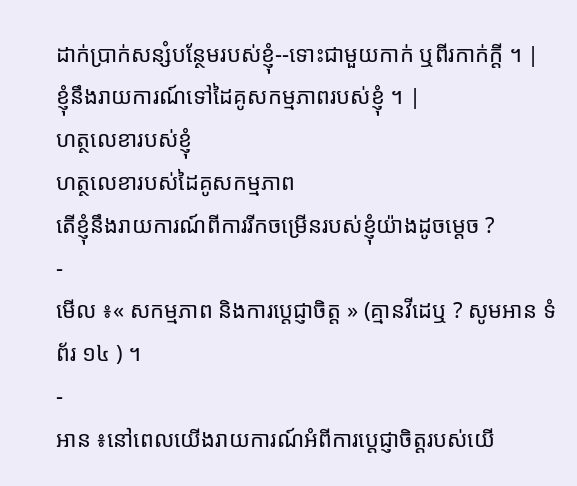ដាក់ប្រាក់សន្សំបន្ថែមរបស់ខ្ញុំ--ទោះជាមួយកាក់ ឬពីរកាក់ក្ដី ។ |
ខ្ញុំនឹងរាយការណ៍ទៅដៃគូសកម្មភាពរបស់ខ្ញុំ ។ |
ហត្ថលេខារបស់ខ្ញុំ
ហត្ថលេខារបស់ដៃគូសកម្មភាព
តើខ្ញុំនឹងរាយការណ៍ពីការរីកចម្រើនរបស់ខ្ញុំយ៉ាងដូចម្ដេច ?
-
មើល ៖« សកម្មភាព និងការប្តេជ្ញាចិត្ត » (គ្មានវីដេឬ ? សូមអាន ទំព័រ ១៤ ) ។
-
អាន ៖នៅពេលយើងរាយការណ៍អំពីការប្តេជ្ញាចិត្តរបស់យើ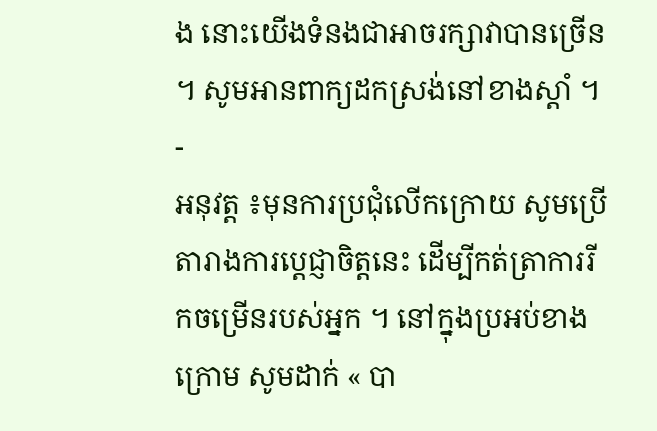ង នោះយើងទំនងជាអាចរក្សាវាបានច្រើន ។ សូមអានពាក្យដកស្រង់នៅខាងស្តាំ ។
-
អនុវត្ត ៖មុនការប្រជុំលើកក្រោយ សូមប្រើតារាងការប្តេជ្ញាចិត្តនេះ ដើម្បីកត់ត្រាការរីកចម្រើនរបស់អ្នក ។ នៅក្នុងប្រអប់ខាងក្រោម សូមដាក់ « បា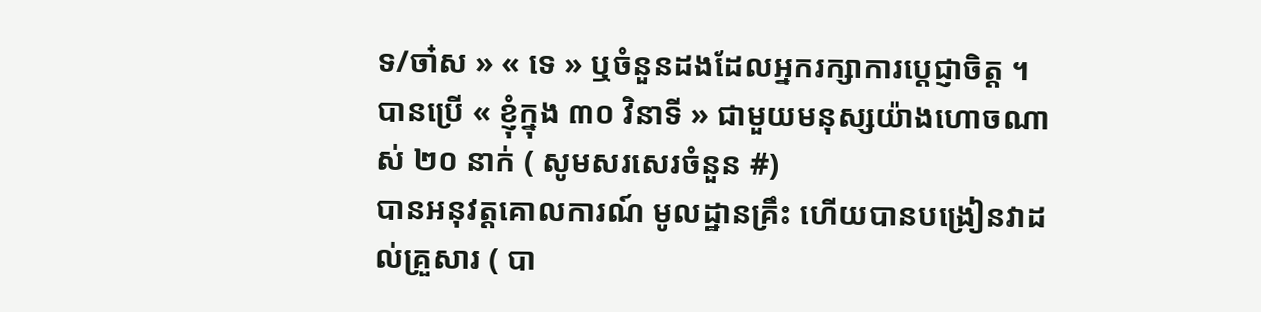ទ/ចា៎ស » « ទេ » ឬចំនួនដងដែលអ្នករក្សាការប្តេជ្ញាចិត្ត ។
បានប្រើ « ខ្ញុំក្នុង ៣០ វិនាទី » ជាមួយមនុស្សយ៉ាងហោចណាស់ ២០ នាក់ ( សូមសរសេរចំនួន #)
បានអនុវត្តគោលការណ៍ មូលដ្ឋានគ្រឹះ ហើយបានបង្រៀនវាដល់គ្រួសារ ( បា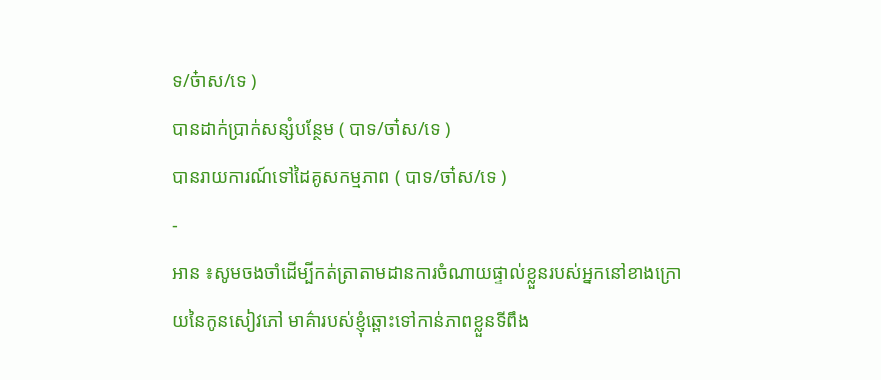ទ/ច៎ាស/ទេ )
បានដាក់ប្រាក់សន្សំបន្ថែម ( បាទ/ចា៎ស/ទេ )
បានរាយការណ៍ទៅដៃគូសកម្មភាព ( បាទ/ចា៎ស/ទេ )
-
អាន ៖សូមចងចាំដើម្បីកត់ត្រាតាមដានការចំណាយផ្ទាល់ខ្លួនរបស់អ្នកនៅខាងក្រោយនៃកូនសៀវភៅ មាគ៌ារបស់ខ្ញុំឆ្ពោះទៅកាន់ភាពខ្លួនទីពឹង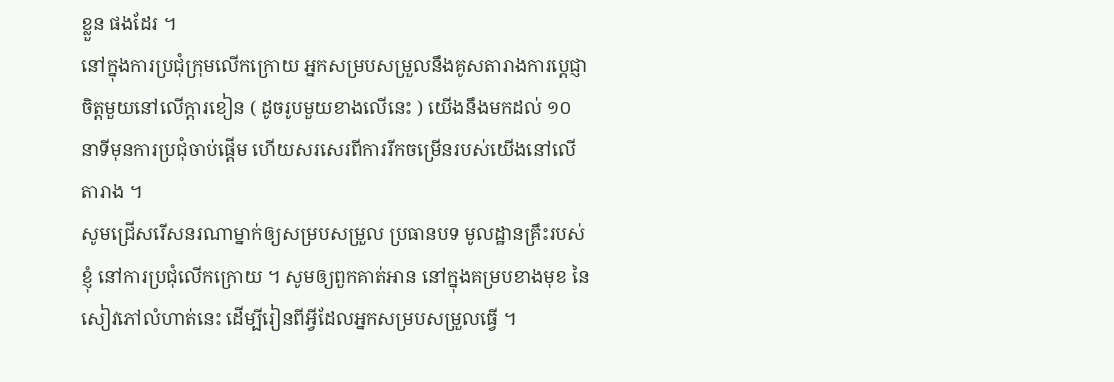ខ្លួន ផងដែរ ។
នៅក្នុងការប្រជុំក្រុមលើកក្រោយ អ្នកសម្របសម្រួលនឹងគូសតារាងការប្តេជ្ញាចិត្តមួយនៅលើក្ដារខៀន ( ដូចរូបមួយខាងលើនេះ ) យើងនឹងមកដល់ ១០ នាទីមុនការប្រជុំចាប់ផ្ដើម ហើយសរសេរពីការរីកចម្រើនរបស់យើងនៅលើតារាង ។
សូមជ្រើសរើសនរណាម្នាក់ឲ្យសម្របសម្រួល ប្រធានបទ មូលដ្ឋានគ្រឹះរបស់ខ្ញុំ នៅការប្រជុំលើកក្រោយ ។ សូមឲ្យពួកគាត់អាន នៅក្នុងគម្របខាងមុខ នៃសៀវភៅលំហាត់នេះ ដើម្បីរៀនពីអ្វីដែលអ្នកសម្របសម្រួលធ្វើ ។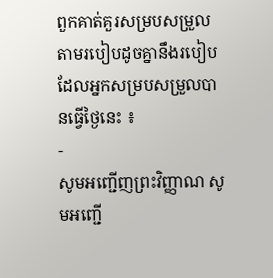ពួកគាត់គួរសម្របសម្រួលតាមរបៀបដូចគ្នានឹងរបៀបដែលអ្នកសម្របសម្រួលបានធ្វើថ្ងៃនេះ ៖
-
សូមអញ្ជើញព្រះវិញ្ញាណ សូមអញ្ជើ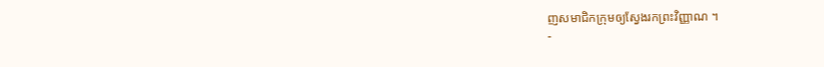ញសមាជិកក្រុមឲ្យស្វែងរកព្រះវិញ្ញាណ ។
-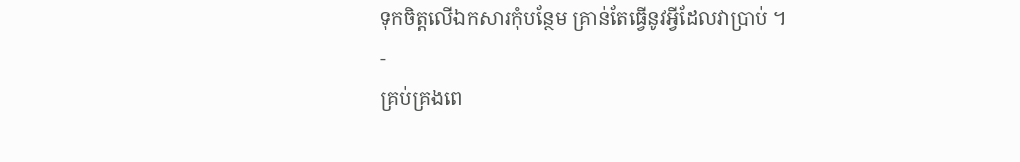ទុកចិត្តលើឯកសារកុំបន្ថែម គ្រាន់តែធ្វើនូវអ្វីដែលវាប្រាប់ ។
-
គ្រប់គ្រងពេ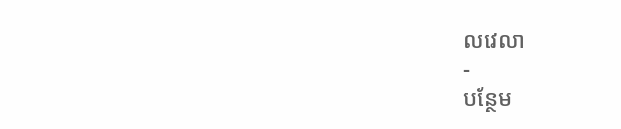លវេលា
-
បន្ថែម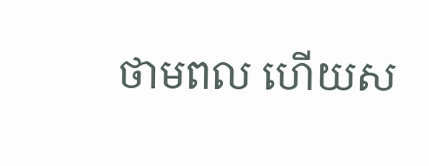ថាមពល ហើយស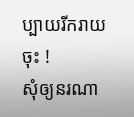ប្បាយរីករាយចុះ !
សុំឲ្យនរណា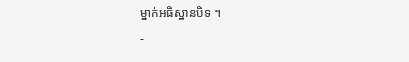ម្នាក់អធិស្ឋានបិទ ។
-